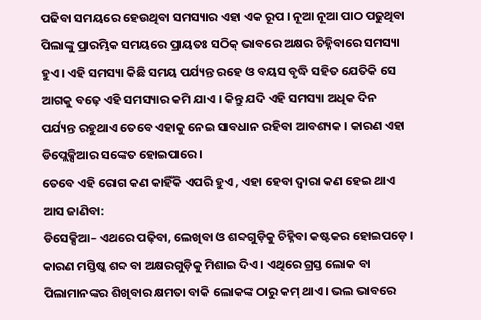ପଢିବା ସମୟରେ ହେଉଥିବା ସମସ୍ୟାର ଏହା ଏକ ରୂପ । ନୂଆ ନୂଆ ପାଠ ପଢୁଥିବା ପିଲାଙ୍କୁ ପ୍ରାରମ୍ଭିକ ସମୟରେ ପ୍ରାୟତଃ ସଠିକ୍ ଭାବରେ ଅକ୍ଷର ଚିହ୍ନିବାରେ ସମସ୍ୟା ହୁଏ । ଏହି ସମସ୍ୟା କିଛି ସମୟ ପର୍ଯ୍ୟନ୍ତ ରହେ ଓ ବୟସ ବୃଦ୍ଧି ସହିତ ଯେତିକି ସେ ଆଗକୁ ବଢ଼େ ଏହି ସମସ୍ୟାର କମି ଯାଏ । କିନ୍ତୁ ଯଦି ଏହି ସମସ୍ୟା ଅଧିକ ଦିନ ପର୍ଯ୍ୟନ୍ତ ରହୁଥାଏ ତେବେ ଏହାକୁ ନେଇ ସାବଧାନ ରହିବା ଆବଶ୍ୟକ । କାରଣ ଏହା ଡିପ୍ଲେକ୍ସିଆର ସଙ୍କେତ ହୋଇପାରେ ।
ତେବେ ଏହି ରୋଗ କଣ କାହିଁକି ଏପରି ହୁଏ , ଏହା ହେବା ଦ୍ୱାରା କଣ ହେଇ ଥାଏ ଆସ ଜାଣିବା:
ଡିସେକ୍ସିଆ– ଏଥରେ ପଢ଼ିବା, ଲେଖିବା ଓ ଶବ୍ଦଗୁଡ଼ିକୁ ଚିହ୍ନିବା କଷ୍ଟକର ହୋଇପଡ଼େ । କାରଣ ମସ୍ତିଷ୍କ ଶବ୍ଦ ବା ଅକ୍ଷରଗୁଡ଼ିକୁ ମିଶାଇ ଦିଏ । ଏଥିରେ ଗ୍ରସ୍ତ ଲୋକ ବା ପିଲାମାନଙ୍କର ଶିଖିବାର କ୍ଷମତା ବାକି ଲୋକଙ୍କ ଠାରୁ କମ୍ ଥାଏ। ଭଲ ଭାବରେ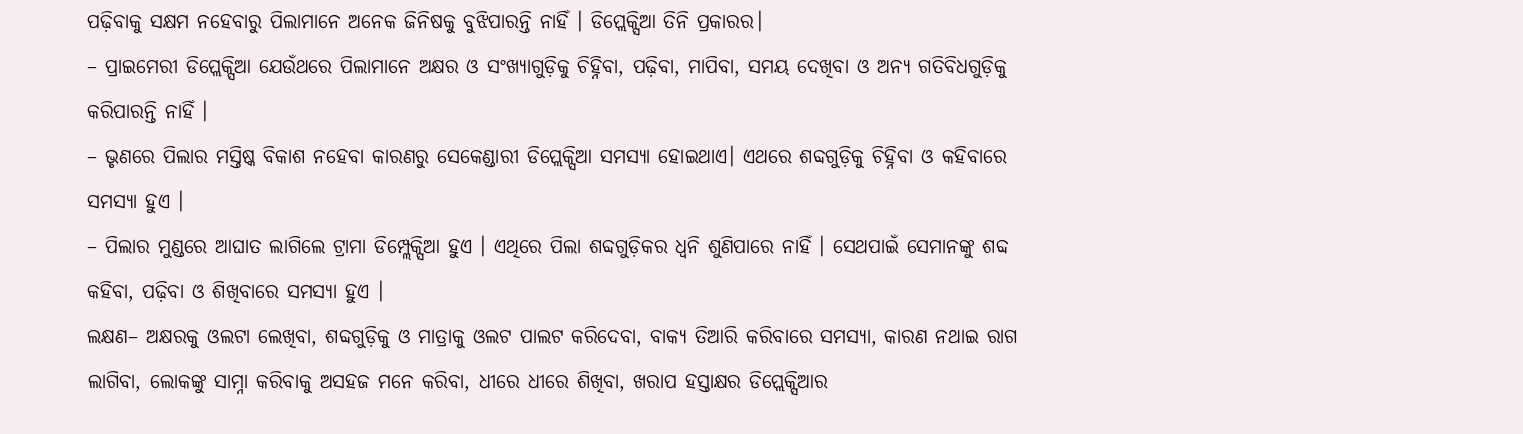ପଢ଼ିବାକୁ ସକ୍ଷମ ନହେବାରୁ ପିଲାମାନେ ଅନେକ ଜିନିଷକୁ ବୁଝିପାରନ୍ତି ନାହିଁ । ଡିପ୍ଲେକ୍ସିଆ ତିନି ପ୍ରକାରର।
– ପ୍ରାଇମେରୀ ଡିପ୍ଲେକ୍ସିଆ ଯେଉଁଥରେ ପିଲାମାନେ ଅକ୍ଷର ଓ ସଂଖ୍ୟାଗୁଡ଼ିକୁ ଚିହ୍ନିବା, ପଢ଼ିବା, ମାପିବା, ସମୟ ଦେଖିବା ଓ ଅନ୍ୟ ଗତିବିଧଗୁଡ଼ିକୁ କରିପାରନ୍ତି ନାହିଁ ।
– ଭୃଣରେ ପିଲାର ମସ୍ତିଷ୍କ ବିକାଶ ନହେବା କାରଣରୁ ସେକେଣ୍ଡାରୀ ଡିପ୍ଲେକ୍ସିଆ ସମସ୍ୟା ହୋଇଥାଏ। ଏଥରେ ଶବ୍ଦଗୁଡ଼ିକୁ ଚିହ୍ନିବା ଓ କହିବାରେ ସମସ୍ୟା ହୁଏ ।
– ପିଲାର ମୁଣ୍ଡରେ ଆଘାତ ଲାଗିଲେ ଟ୍ରାମା ଡିମ୍ପ୍ଲେକ୍ସିଆ ହୁଏ । ଏଥିରେ ପିଲା ଶବ୍ଦଗୁଡ଼ିକର ଧ୍ଵନି ଶୁଣିପାରେ ନାହିଁ । ସେଥପାଇଁ ସେମାନଙ୍କୁ ଶବ୍ଦ କହିବା, ପଢ଼ିବା ଓ ଶିଖିବାରେ ସମସ୍ୟା ହୁଏ ।
ଲକ୍ଷଣ– ଅକ୍ଷରକୁ ଓଲଟା ଲେଖିବା, ଶବ୍ଦଗୁଡ଼ିକୁ ଓ ମାତ୍ରାକୁ ଓଲଟ ପାଲଟ କରିଦେବା, ବାକ୍ୟ ତିଆରି କରିବାରେ ସମସ୍ୟା, କାରଣ ନଥାଇ ରାଗ ଲାଗିବା, ଲୋକଙ୍କୁ ସାମ୍ନା କରିବାକୁ ଅସହଜ ମନେ କରିବା, ଧୀରେ ଧୀରେ ଶିଖିବା, ଖରାପ ହସ୍ତାକ୍ଷର ଡିପ୍ଲେକ୍ସିଆର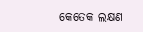କେତେକ ଲକ୍ଷଣ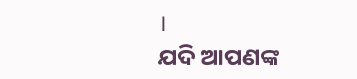।
ଯଦି ଆପଣଙ୍କ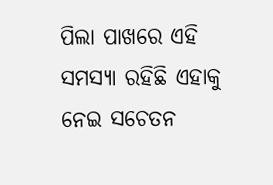ପିଲା ପାଖରେ ଏହି ସମସ୍ୟା ରହିଛି ଏହାକୁ ନେଇ ସଚେତନ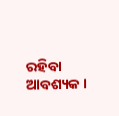ରହିବା ଆବଶ୍ୟକ ।